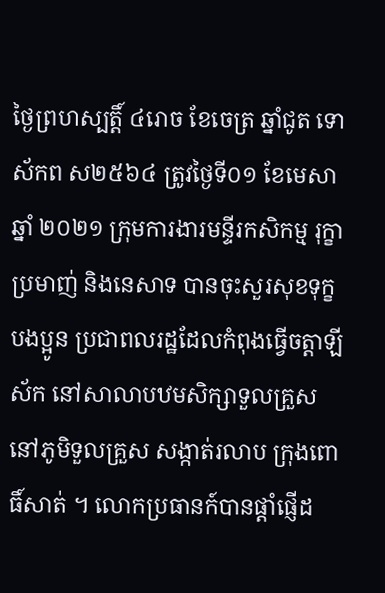ថ្ងៃព្រហស្បត្តិ៍ ៤រោច ខែចេត្រ ឆ្នាំជូត ទោស័កព ស២៥៦៤ ត្រូវថ្ងៃទី០១ ខែមេសា ឆ្នាំ ២០២១ ក្រុមការងារមន្ទីរកសិកម្ម រុក្ខាប្រមាញ់ និងនេសាទ បានចុះសួរសុខទុក្ខបងប្អូន ប្រជាពលរដ្ឋដែលកំពុងធ្វើចត្តាឡីស័ក នៅសាលាបឋមសិក្សាទួលគ្រួស នៅភូមិទួលគ្រួស សង្កាត់រលាប ក្រុងពោធិ៍សាត់ ។ លោកប្រធានក៍បានផ្តាំផ្ញើដ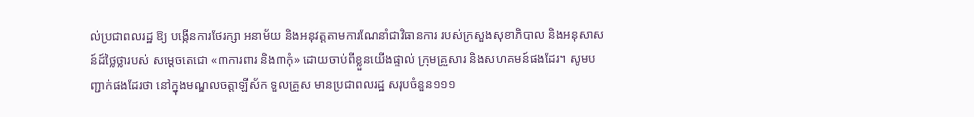ល់ប្រជាពលរដ្ឋ ឱ្យ បង្កើនការថែរក្សា អនាម័យ និងអនុវត្តតាមការណែនាំជាវិធានការ របស់ក្រសួងសុខាភិបាល និងអនុសាសន៍ដ៍ថ្លៃថ្លារបស់ សម្តេចតេជោ «៣ការពារ និង៣កុំ» ដោយចាប់ពីខ្លួនយើងផ្ទាល់ ក្រុមគ្រួសារ និងសហគមន៍ផងដែរ។ សូមបញ្ជាក់ផងដែរថា នៅក្នុងមណ្ឌលចត្តាឡីស័ក ទួលគ្រួស មានប្រជាពលរដ្ឋ សរុបចំនួន១១១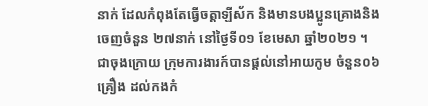នាក់ ដែលកំពុងតែធ្វើចត្តាឡីស័ក និងមានបងប្អូនគ្រោងនិងចេញចំនួន ២៧នាក់ នៅថ្ងៃទី០១ ខែមេសា ឆ្នាំ២០២១ ។
ជាចុងក្រោយ ក្រុមការងារក៍បានផ្តល់នៅអាយកូម ចំនួន០៦គ្រឿង ដល់កងកំ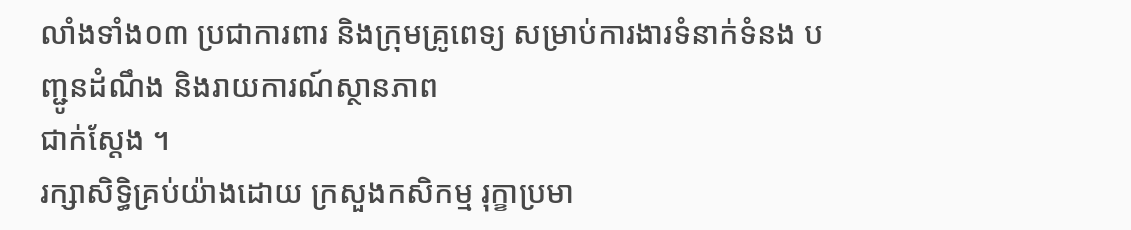លាំងទាំង០៣ ប្រជាការពារ និងក្រុមគ្រូពេទ្យ សម្រាប់ការងារទំនាក់ទំនង បញ្ជូនដំណឹង និងរាយការណ៍ស្ថានភាព
ជាក់ស្តែង ។
រក្សាសិទិ្ធគ្រប់យ៉ាងដោយ ក្រសួងកសិកម្ម រុក្ខាប្រមា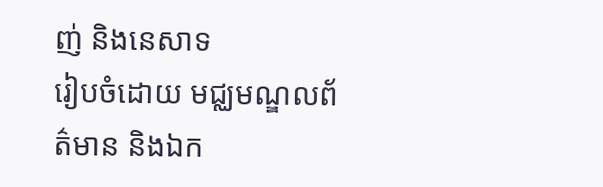ញ់ និងនេសាទ
រៀបចំដោយ មជ្ឈមណ្ឌលព័ត៌មាន និងឯក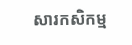សារកសិកម្ម